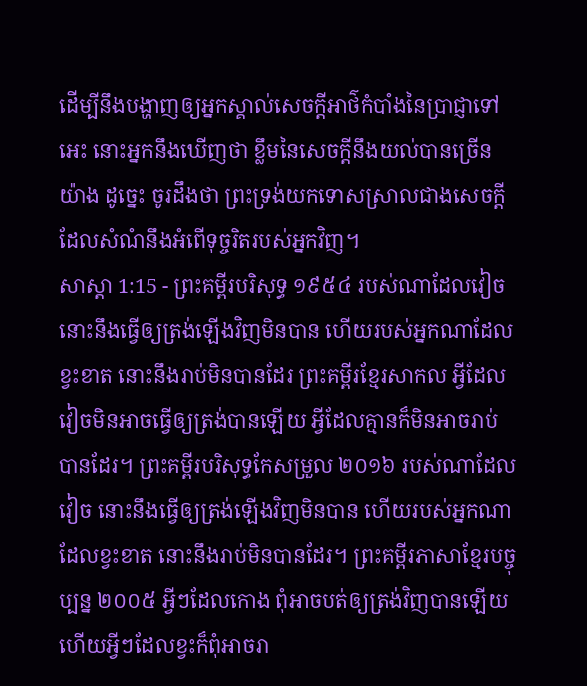ដើម្បីនឹងបង្ហាញឲ្យអ្នកស្គាល់សេចក្ដីអាថ៌កំបាំងនៃប្រាជ្ញាទៅអេះ នោះអ្នកនឹងឃើញថា ខ្លឹមនៃសេចក្ដីនឹងយល់បានច្រើនយ៉ាង ដូច្នេះ ចូរដឹងថា ព្រះទ្រង់យកទោសស្រាលជាងសេចក្ដីដែលសំណំនឹងអំពើទុច្ចរិតរបស់អ្នកវិញ។
សាស្តា 1:15 - ព្រះគម្ពីរបរិសុទ្ធ ១៩៥៤ របស់ណាដែលវៀច នោះនឹងធ្វើឲ្យត្រង់ឡើងវិញមិនបាន ហើយរបស់អ្នកណាដែលខ្វះខាត នោះនឹងរាប់មិនបានដែរ ព្រះគម្ពីរខ្មែរសាកល អ្វីដែលវៀចមិនអាចធ្វើឲ្យត្រង់បានឡើយ អ្វីដែលគ្មានក៏មិនអាចរាប់បានដែរ។ ព្រះគម្ពីរបរិសុទ្ធកែសម្រួល ២០១៦ របស់ណាដែលវៀច នោះនឹងធ្វើឲ្យត្រង់ឡើងវិញមិនបាន ហើយរបស់អ្នកណាដែលខ្វះខាត នោះនឹងរាប់មិនបានដែរ។ ព្រះគម្ពីរភាសាខ្មែរបច្ចុប្បន្ន ២០០៥ អ្វីៗដែលកោង ពុំអាចបត់ឲ្យត្រង់វិញបានឡើយ ហើយអ្វីៗដែលខ្វះក៏ពុំអាចរា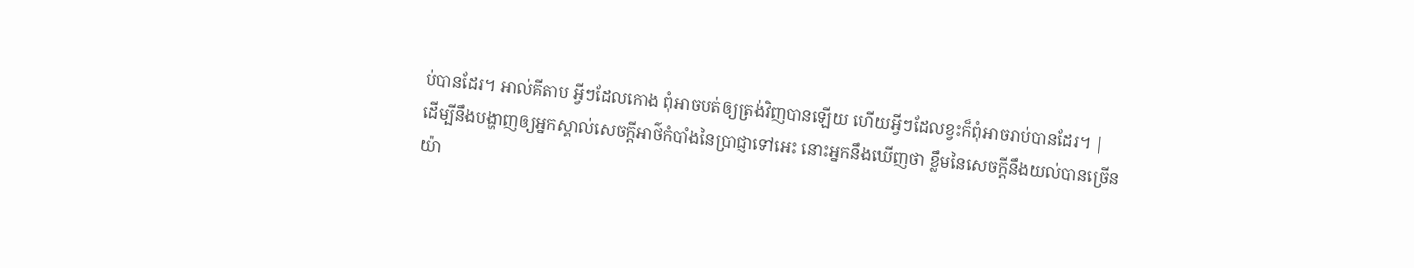ប់បានដែរ។ អាល់គីតាប អ្វីៗដែលកោង ពុំអាចបត់ឲ្យត្រង់វិញបានឡើយ ហើយអ្វីៗដែលខ្វះក៏ពុំអាចរាប់បានដែរ។ |
ដើម្បីនឹងបង្ហាញឲ្យអ្នកស្គាល់សេចក្ដីអាថ៌កំបាំងនៃប្រាជ្ញាទៅអេះ នោះអ្នកនឹងឃើញថា ខ្លឹមនៃសេចក្ដីនឹងយល់បានច្រើនយ៉ា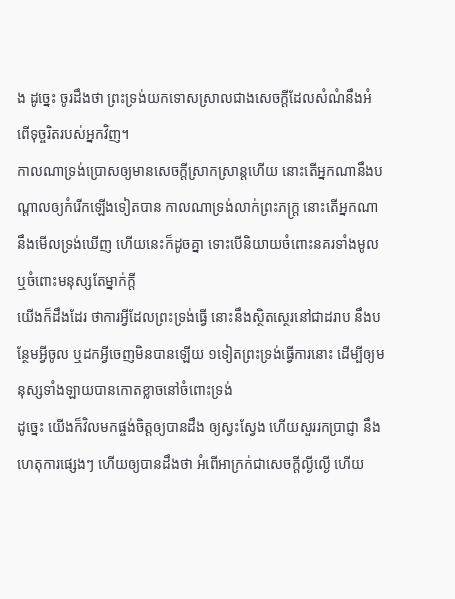ង ដូច្នេះ ចូរដឹងថា ព្រះទ្រង់យកទោសស្រាលជាងសេចក្ដីដែលសំណំនឹងអំពើទុច្ចរិតរបស់អ្នកវិញ។
កាលណាទ្រង់ប្រោសឲ្យមានសេចក្ដីស្រាកស្រាន្តហើយ នោះតើអ្នកណានឹងបណ្តាលឲ្យកំរើកឡើងទៀតបាន កាលណាទ្រង់លាក់ព្រះភក្ត្រ នោះតើអ្នកណានឹងមើលទ្រង់ឃើញ ហើយនេះក៏ដូចគ្នា ទោះបើនិយាយចំពោះនគរទាំងមូល ឬចំពោះមនុស្សតែម្នាក់ក្តី
យើងក៏ដឹងដែរ ថាការអ្វីដែលព្រះទ្រង់ធ្វើ នោះនឹងស្ថិតស្ថេរនៅជាដរាប នឹងបន្ថែមអ្វីចូល ឬដកអ្វីចេញមិនបានឡើយ ១ទៀតព្រះទ្រង់ធ្វើការនោះ ដើម្បីឲ្យមនុស្សទាំងឡាយបានកោតខ្លាចនៅចំពោះទ្រង់
ដូច្នេះ យើងក៏វិលមកផ្ចង់ចិត្តឲ្យបានដឹង ឲ្យស្វះស្វែង ហើយសួររកប្រាជ្ញា នឹងហេតុការផ្សេងៗ ហើយឲ្យបានដឹងថា អំពើអាក្រក់ជាសេចក្ដីល្ងីល្ងើ ហើយ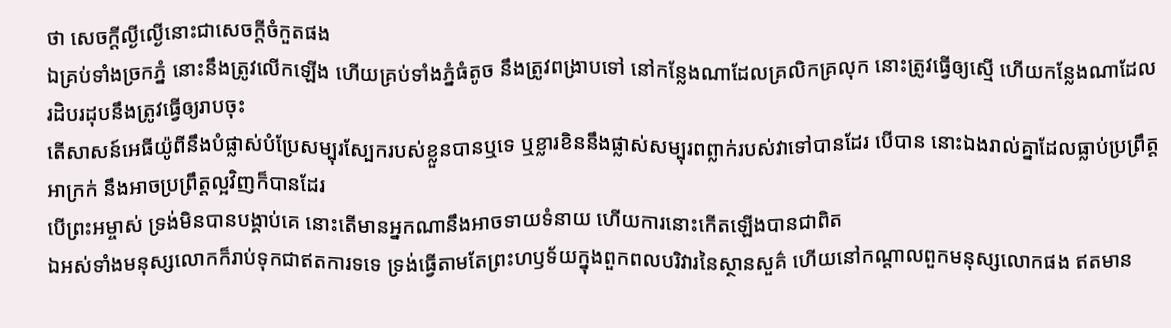ថា សេចក្ដីល្ងីល្ងើនោះជាសេចក្ដីចំកួតផង
ឯគ្រប់ទាំងច្រកភ្នំ នោះនឹងត្រូវលើកឡើង ហើយគ្រប់ទាំងភ្នំធំតូច នឹងត្រូវពង្រាបទៅ នៅកន្លែងណាដែលគ្រលិកគ្រលុក នោះត្រូវធ្វើឲ្យស្មើ ហើយកន្លែងណាដែលរដិបរដុបនឹងត្រូវធ្វើឲ្យរាបចុះ
តើសាសន៍អេធីយ៉ូពីនឹងបំផ្លាស់បំប្រែសម្បុរស្បែករបស់ខ្លួនបានឬទេ ឬខ្លារខិននឹងផ្លាស់សម្បុរពព្លាក់របស់វាទៅបានដែរ បើបាន នោះឯងរាល់គ្នាដែលធ្លាប់ប្រព្រឹត្តអាក្រក់ នឹងអាចប្រព្រឹត្តល្អវិញក៏បានដែរ
បើព្រះអម្ចាស់ ទ្រង់មិនបានបង្គាប់គេ នោះតើមានអ្នកណានឹងអាចទាយទំនាយ ហើយការនោះកើតឡើងបានជាពិត
ឯអស់ទាំងមនុស្សលោកក៏រាប់ទុកជាឥតការទទេ ទ្រង់ធ្វើតាមតែព្រះហឫទ័យក្នុងពួកពលបរិវារនៃស្ថានសួគ៌ ហើយនៅកណ្តាលពួកមនុស្សលោកផង ឥតមាន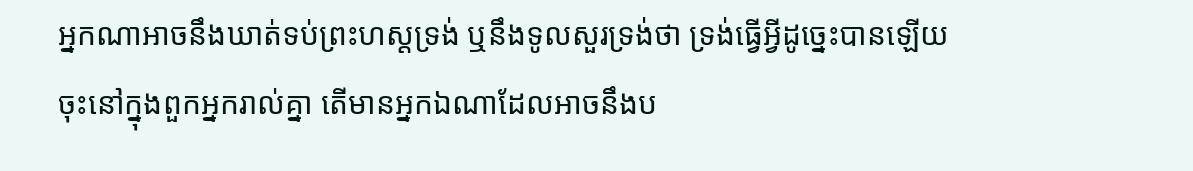អ្នកណាអាចនឹងឃាត់ទប់ព្រះហស្តទ្រង់ ឬនឹងទូលសួរទ្រង់ថា ទ្រង់ធ្វើអ្វីដូច្នេះបានឡើយ
ចុះនៅក្នុងពួកអ្នករាល់គ្នា តើមានអ្នកឯណាដែលអាចនឹងប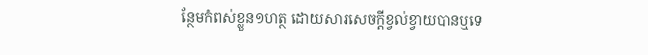ន្ថែមកំពស់ខ្លួន១ហត្ថ ដោយសារសេចក្ដីខ្វល់ខ្វាយបានឬទេ